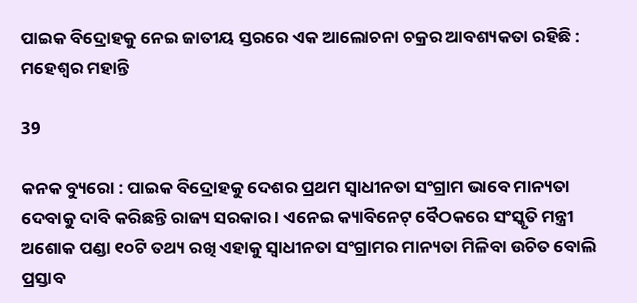ପାଇକ ବିଦ୍ରୋହକୁ ନେଇ ଜାତୀୟ ସ୍ତରରେ ଏକ ଆଲୋଚନା ଚକ୍ରର ଆବଶ୍ୟକତା ରହିଛି : ମହେଶ୍ୱର ମହାନ୍ତି

39

କନକ ବ୍ୟୁରୋ : ପାଇକ ବିଦ୍ରୋହକୁ ଦେଶର ପ୍ରଥମ ସ୍ୱାଧୀନତା ସଂଗ୍ରାମ ଭାବେ ମାନ୍ୟତା ଦେବାକୁ ଦାବି କରିଛନ୍ତି ରାଜ୍ୟ ସରକାର । ଏନେଇ କ୍ୟାବିନେଟ୍ ବୈଠକରେ ସଂସ୍କୃତି ମନ୍ତ୍ରୀ ଅଶୋକ ପଣ୍ଡା ୧୦ଟି ତଥ୍ୟ ରଖି ଏହାକୁ ସ୍ୱାଧୀନତା ସଂଗ୍ରାମର ମାନ୍ୟତା ମିଳିବା ଉଚିତ ବୋଲି ପ୍ରସ୍ତାବ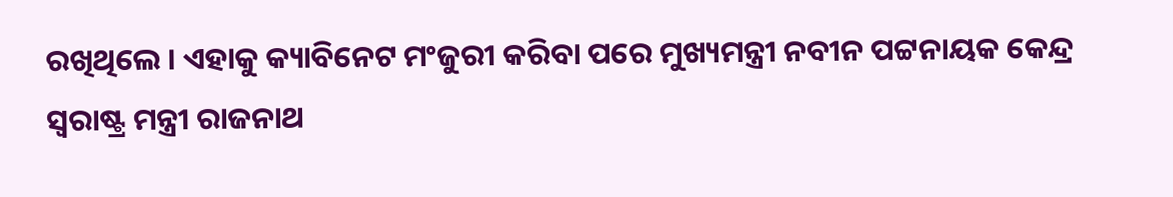ରଖିଥିଲେ । ଏହାକୁ କ୍ୟାବିନେଟ ମଂଜୁରୀ କରିବା ପରେ ମୁଖ୍ୟମନ୍ତ୍ରୀ ନବୀନ ପଟ୍ଟନାୟକ କେନ୍ଦ୍ର ସ୍ୱରାଷ୍ଟ୍ର ମନ୍ତ୍ରୀ ରାଜନାଥ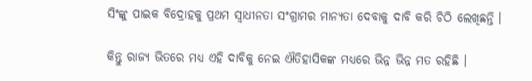ସିଂଙ୍କୁ ପାଇକ ବିଦ୍ରୋହକୁ ପ୍ରଥମ ସ୍ୱାଧୀନତା ସଂଗ୍ରାମର ମାନ୍ୟତା ଦେବାକୁ ଦାବି କରି ଚିଠି ଲେଖିଛନ୍ତି ।

କିନ୍ତୁ ରାଜ୍ୟ ଭିତରେ ମଧ୍ୟ ଏହି ଦାବିକୁ ନେଇ ଐତିହାସିକଙ୍କ ମଧ୍ୟରେ ଭିନ୍ନ ଭିନ୍ନ ମତ ରହିଛି ।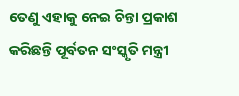ତେଣୁ ଏହାକୁ ନେଇ ଚିନ୍ତା ପ୍ରକାଶ କରିଛନ୍ତି ପୂର୍ବତନ ସଂସ୍କୃତି ମନ୍ତ୍ରୀ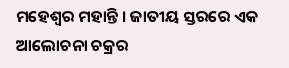ମହେଶ୍ୱର ମହାନ୍ତି । ଜାତୀୟ ସ୍ତରରେ ଏକ ଆଲୋଚନା ଚକ୍ରର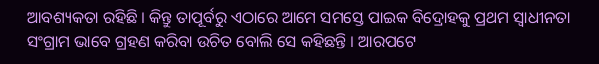ଆବଶ୍ୟକତା ରହିଛି । କିନ୍ତୁ ତାପୂର୍ବରୁ ଏଠାରେ ଆମେ ସମସ୍ତେ ପାଇକ ବିଦ୍ରୋହକୁ ପ୍ରଥମ ସ୍ୱାଧୀନତା ସଂଗ୍ରାମ ଭାବେ ଗ୍ରହଣ କରିବା ଉଚିତ ବୋଲି ସେ କହିଛନ୍ତି । ଆରପଟେ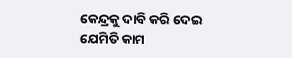କେନ୍ଦ୍ରକୁ ଦାବି କରି ଦେଇ ଯେମିତି କାମ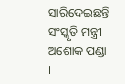ସାରିଦେଇଛନ୍ତି ସଂସ୍କୃତି ମନ୍ତ୍ରୀ ଅଶୋକ ପଣ୍ଡା ।